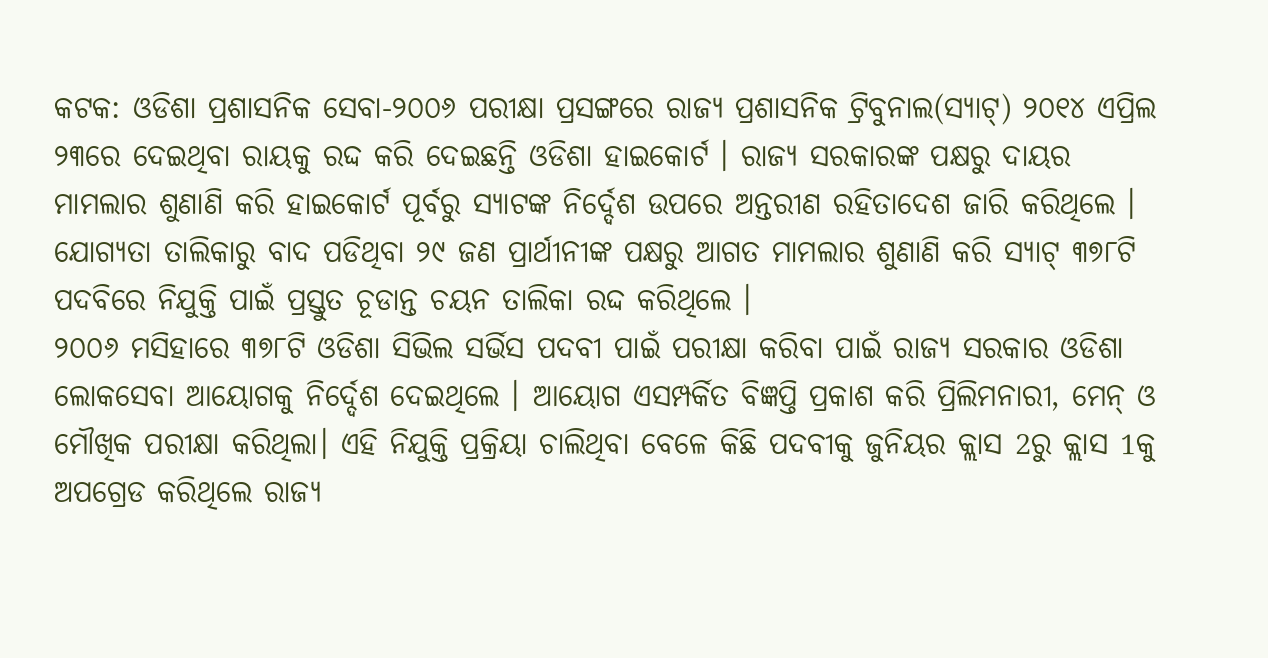କଟକ: ଓଡିଶା ପ୍ରଶାସନିକ ସେବା-୨୦୦୬ ପରୀକ୍ଷା ପ୍ରସଙ୍ଗରେ ରାଜ୍ୟ ପ୍ରଶାସନିକ ଟ୍ରିବୁନାଲ(ସ୍ୟାଟ୍) ୨୦୧୪ ଏପ୍ରିଲ ୨୩ରେ ଦେଇଥିବା ରାୟକୁ ରଦ୍ଦ କରି ଦେଇଛନ୍ତି ଓଡିଶା ହାଇକୋର୍ଟ । ରାଜ୍ୟ ସରକାରଙ୍କ ପକ୍ଷରୁ ଦାୟର ମାମଲାର ଶୁଣାଣି କରି ହାଇକୋର୍ଟ ପୂର୍ବରୁ ସ୍ୟାଟଙ୍କ ନିର୍ଦ୍ଦେଶ ଉପରେ ଅନ୍ତରୀଣ ରହିତାଦେଶ ଜାରି କରିଥିଲେ । ଯୋଗ୍ୟତା ତାଲିକାରୁ ବାଦ ପଡିଥିବା ୨୯ ଜଣ ପ୍ରାର୍ଥୀନୀଙ୍କ ପକ୍ଷରୁ ଆଗତ ମାମଲାର ଶୁଣାଣି କରି ସ୍ୟାଟ୍ ୩୭୮ଟି ପଦବିରେ ନିଯୁକ୍ତି ପାଇଁ ପ୍ରସ୍ତୁତ ଚୂଡାନ୍ତ ଚୟନ ତାଲିକା ରଦ୍ଦ କରିଥିଲେ ।
୨୦୦୬ ମସିହାରେ ୩୭୮ଟି ଓଡିଶା ସିଭିଲ ସର୍ଭିସ ପଦବୀ ପାଇଁ ପରୀକ୍ଷା କରିବା ପାଇଁ ରାଜ୍ୟ ସରକାର ଓଡିଶା ଲୋକସେବା ଆୟୋଗକୁ ନିର୍ଦ୍ଦେଶ ଦେଇଥିଲେ । ଆୟୋଗ ଏସମ୍ପର୍କିତ ବିଜ୍ଞପ୍ତି ପ୍ରକାଶ କରି ପ୍ରିଲିମନାରୀ, ମେନ୍ ଓ ମୌଖିକ ପରୀକ୍ଷା କରିଥିଲା। ଏହି ନିଯୁକ୍ତି ପ୍ରକ୍ରିୟା ଚାଲିଥିବା ବେଳେ କିଛି ପଦବୀକୁ ଜୁନିୟର କ୍ଲାସ 2ରୁ କ୍ଲାସ 1କୁ ଅପଗ୍ରେଡ କରିଥିଲେ ରାଜ୍ୟ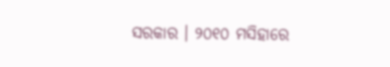ସରକାର । ୨୦୧୦ ମସିହାରେ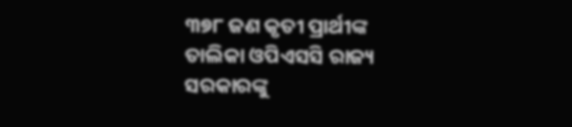୩୭୮ ଜଣ କୃତୀ ପ୍ରାର୍ଥୀଙ୍କ ତାଲିକା ଓପିଏସସି ରାଜ୍ୟ ସରକାରଙ୍କୁ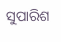ସୁପାରିଶ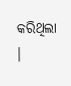କରିଥିଲା ।